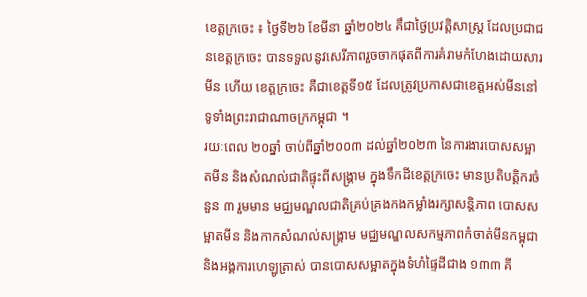ខេត្តក្រចេះ ៖ ថ្ងៃទី២៦ ខែមីនា ឆ្នាំ២០២៤ គឹជាថ្ងៃប្រវត្តិសាស្រ្ត ដែលប្រជាជនខេត្តក្រចេះ បានទទួលនូវសេរីភាពរួចចាកផុតពីការគំរាមកំហែងដោយសារមីន ហើយ ខេត្តក្រចេះ គឺជាខេត្តទី១៥ ដែលត្រូវប្រកាសជាខេត្តអស់មីននៅទូទាំងព្រះរាជាណាចក្រកម្ពុជា ។
រយៈពេល ២០ឆ្នាំ ចាប់ពីឆ្នាំ២០០៣ ដល់ឆ្នាំ២០២៣ នៃការងារបោសសម្អាតមីន និងសំណល់ជាតិផ្ទុះពីសង្រ្គាម ក្នុងទឹកដីខេត្តក្រចេះ មានប្រតិបត្តិករចំនួន ៣ រួមមាន មជ្ឈមណ្ឌលជាតិគ្រប់គ្រងកងកម្លាំងរក្សាសន្តិភាព បោសសម្អាតមីន និងកាកសំណល់សង្រ្គាម មជ្ឈមណ្ឌលសកម្មភាពកំចាត់មីនកម្ពុជា និងអង្គការហេឡូត្រាស់ បានបោសសម្អាតក្នុងទំហំផ្ទៃដីជាង ១៣៣ គី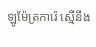ឡូម៉ែត្រការ៉េ ស្មើនឹង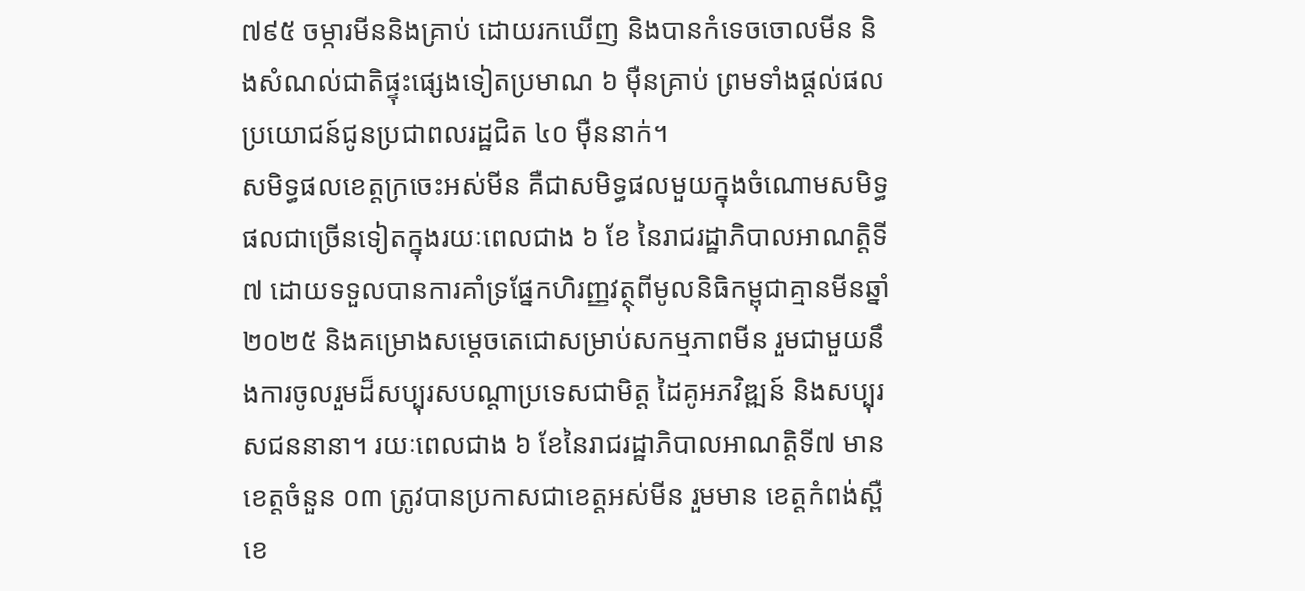៧៩៥ ចម្ការមីននិងគ្រាប់ ដោយរកឃើញ និងបានកំទេចចោលមីន និងសំណល់ជាតិផ្ទុះផ្សេងទៀតប្រមាណ ៦ ម៉ឺនគ្រាប់ ព្រមទាំងផ្តល់ផលប្រយោជន៍ជូនប្រជាពលរដ្ឋជិត ៤០ ម៉ឺននាក់។
សមិទ្ធផលខេត្តក្រចេះអស់មីន គឺជាសមិទ្ធផលមួយក្នុងចំណោមសមិទ្ធផលជាច្រើនទៀតក្នុងរយៈពេលជាង ៦ ខែ នៃរាជរដ្ឋាភិបាលអាណត្តិទី៧ ដោយទទួលបានការគាំទ្រផ្នែកហិរញ្ញវត្ថុពីមូលនិធិកម្ពុជាគ្មានមីនឆ្នាំ២០២៥ និងគម្រោងសម្តេចតេជោសម្រាប់សកម្មភាពមីន រួមជាមួយនឹងការចូលរួមដ៏សប្បុរសបណ្តាប្រទេសជាមិត្ត ដៃគូអភវិឌ្ឍន៍ និងសប្បុរសជននានា។ រយៈពេលជាង ៦ ខែនៃរាជរដ្ឋាភិបាលអាណត្តិទី៧ មានខេត្តចំនួន ០៣ ត្រូវបានប្រកាសជាខេត្តអស់មីន រួមមាន ខេត្តកំពង់ស្ពឺ ខេ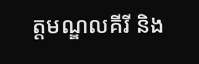ត្តមណ្ឌលគីរី និង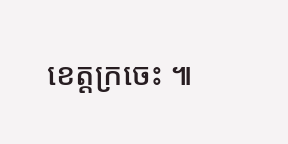ខេត្តក្រចេះ ៕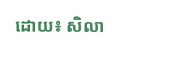ដោយ៖ សិលា